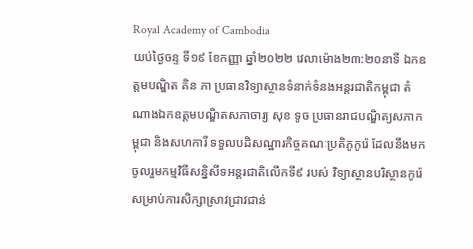Royal Academy of Cambodia
យប់ថ្ងៃចន្ទ ទី១៩ ខែកញ្ញា ឆ្នាំ២០២២ វេលាម៉ោង២៣:២០នាទី ឯកឧត្តមបណ្ឌិត គិន ភា ប្រធានវិទ្យាស្ថានទំនាក់ទំនងអន្តរជាតិកម្ពុជា តំណាងឯកឧត្តមបណ្ឌិតសភាចារ្យ សុខ ទូច ប្រធានរាជបណ្ឌិត្យសភាកម្ពុជា និងសហការី ទទួលបដិសណ្ឋារកិច្ចគណៈប្រតិភូកូរ៉េ ដែលនឹងមកចូលរួមកម្មវិធីសន្និសីទអន្តរជាតិលើកទី៩ របស់ វិទ្យាស្ថានបរិស្ថានកូរ៉េសម្រាប់ការសិក្សាស្រាវជ្រាវជាន់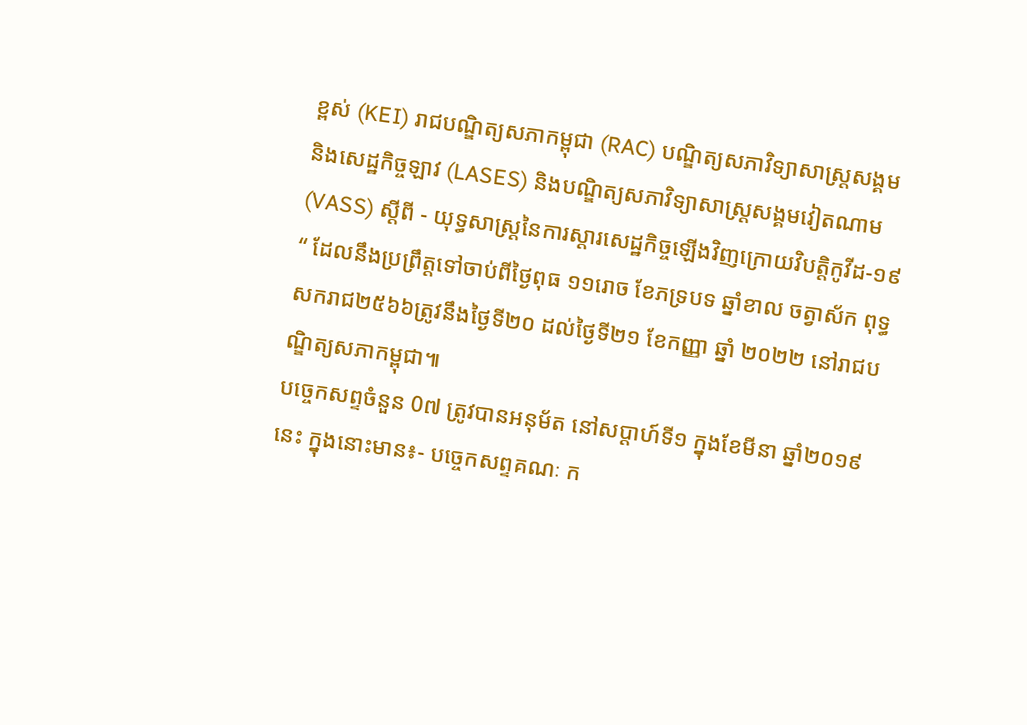ខ្ពស់ (KEI) រាជបណ្ឌិត្យសភាកម្ពុជា (RAC) បណ្ឌិត្យសភាវិទ្យាសាស្ត្រសង្គម និងសេដ្ឋកិច្ចឡាវ (LASES) និងបណ្ឌិត្យសភាវិទ្យាសាស្ត្រសង្គមវៀតណាម (VASS) ស្តីពី - យុទ្ធសាស្ត្រនៃការស្តារសេដ្ឋកិច្ចឡើងវិញក្រោយវិបត្តិកូវីដ-១៩ “ ដែលនឹងប្រព្រឹត្តទៅចាប់ពីថ្ងៃពុធ ១១រោច ខែភទ្របទ ឆ្នាំខាល ចត្វាស័ក ពុទ្ធសករាជ២៥៦៦ត្រូវនឹងថ្ងៃទី២០ ដល់ថ្ងៃទី២១ ខែកញ្ញា ឆ្នាំ ២០២២ នៅរាជបណ្ឌិត្យសភាកម្ពុជា៕
បច្ចេកសព្ទចំនួន 0៧ ត្រូវបានអនុម័ត នៅសប្តាហ៍ទី១ ក្នុងខែមីនា ឆ្នាំ២០១៩នេះ ក្នុងនោះមាន៖- បច្ចេកសព្ទគណៈ ក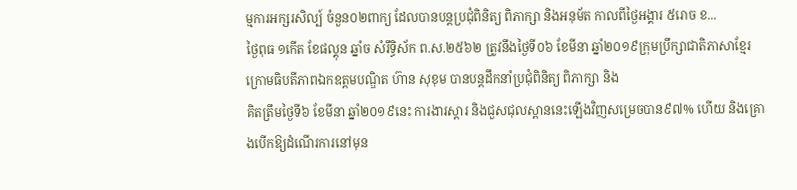ម្មការអក្សរសិល្ប៍ ចំនួន០២ពាក្យ ដែលបានបន្តប្រជុំពិនិត្យ ពិភាក្សា និងអនុម័ត កាលពីថ្ងៃអង្គារ ៥រោច ខ...
ថ្ងៃពុធ ១កេីត ខែផល្គុន ឆ្នាំច សំរឹទ្ធិស័ក ព.ស.២៥៦២ ត្រូវនឹងថ្ងៃទី០៦ ខែមីនា ឆ្នាំ២០១៩ក្រុមប្រឹក្សាជាតិភាសាខ្មែរ ក្រោមធិបតីភាពឯកឧត្តមបណ្ឌិត ហ៊ាន សុខុម បានបន្តដឹកនាំប្រជុំពិនិត្យ ពិភាក្សា និង
គិតត្រឹមថ្ងៃទី៦ ខែមីនា ឆ្នាំ២០១៩នេះ ការងារស្តារ និងជួសជុលស្ពាននេះឡើងវិញសម្រេចបាន៩៧% ហើយ និងគ្រោងបើកឱ្យដំណើរការនៅមុន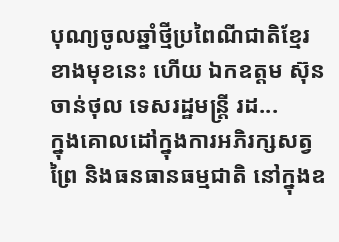បុណ្យចូលឆ្នាំថ្មីប្រពៃណីជាតិខ្មែរខាងមុខនេះ ហើយ ឯកឧត្តម ស៊ុន ចាន់ថុល ទេសរដ្ឋមន្រ្តី រដ...
ក្នុងគោលដៅក្នុងការអភិរក្សសត្វព្រៃ និងធនធានធម្មជាតិ នៅក្នុងឧ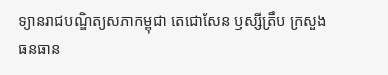ទ្យានរាជបណ្ឌិត្យសភាកម្ពុជា តេជោសែន ឫស្សីត្រឹប ក្រសួងធនធាន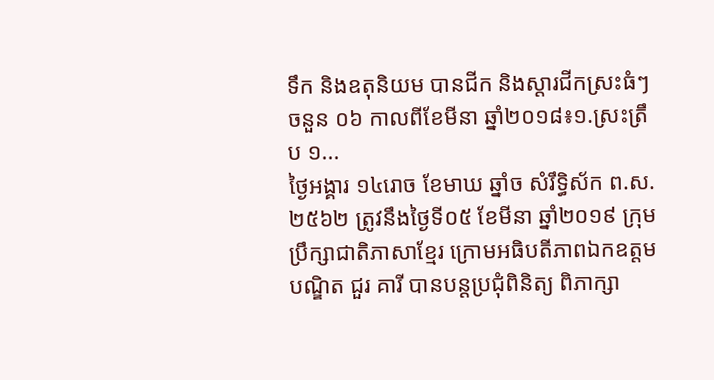ទឹក និងឧតុនិយម បានជីក និងស្តារជីកស្រះធំៗចនួន ០៦ កាលពីខែមីនា ឆ្នាំ២០១៨៖១.ស្រះត្រឹប ១...
ថ្ងៃអង្គារ ១៤រោច ខែមាឃ ឆ្នាំច សំរឹទ្ធិស័ក ព.ស.២៥៦២ ត្រូវនឹងថ្ងៃទី០៥ ខែមីនា ឆ្នាំ២០១៩ ក្រុមប្រឹក្សាជាតិភាសាខ្មែរ ក្រោមអធិបតីភាពឯកឧត្តមបណ្ឌិត ជួរ គារី បានបន្តប្រជុំពិនិត្យ ពិភាក្សា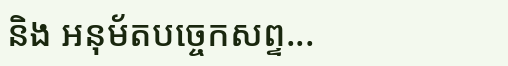និង អនុម័តបច្ចេកសព្ទ...